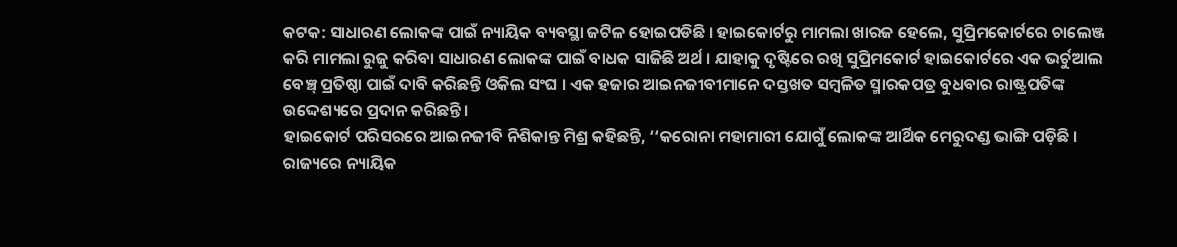କଟକ: ସାଧାରଣ ଲୋକଙ୍କ ପାଇଁ ନ୍ୟାୟିକ ବ୍ୟବସ୍ଥା ଜଟିଳ ହୋଇପଡିଛି । ହାଇକୋର୍ଟରୁ ମାମଲା ଖାରଜ ହେଲେ, ସୁପ୍ରିମକୋର୍ଟରେ ଚାଲେଞ୍ଜ କରି ମାମଲା ରୁଜୁ କରିବା ସାଧାରଣ ଲୋକଙ୍କ ପାଇଁ ବାଧକ ସାଜିଛି ଅର୍ଥ । ଯାହାକୁ ଦୃଷ୍ଟିରେ ରଖି ସୁପ୍ରିମକୋର୍ଟ ହାଇକୋର୍ଟରେ ଏକ ଭର୍ଚୁଆଲ ବେଞ୍ଚ୍ ପ୍ରତିଷ୍ଠା ପାଇଁ ଦାବି କରିଛନ୍ତି ଓକିଲ ସଂଘ । ଏକ ହଜାର ଆଇନଜୀବୀମାନେ ଦସ୍ତଖତ ସମ୍ବଳିତ ସ୍ମାରକପତ୍ର ବୁଧବାର ରାଷ୍ଟ୍ରପତିଙ୍କ ଉଦ୍ଦେଶ୍ୟରେ ପ୍ରଦାନ କରିଛନ୍ତି ।
ହାଇକୋର୍ଟ ପରିସରରେ ଆଇନଜୀବି ନିଶିକାନ୍ତ ମିଶ୍ର କହିଛନ୍ତି, ‘‘କରୋନା ମହାମାରୀ ଯୋଗୁଁ ଲୋକଙ୍କ ଆର୍ଥିକ ମେରୁଦଣ୍ଡ ଭାଙ୍ଗି ପଡ଼ିଛି । ରାଜ୍ୟରେ ନ୍ୟାୟିକ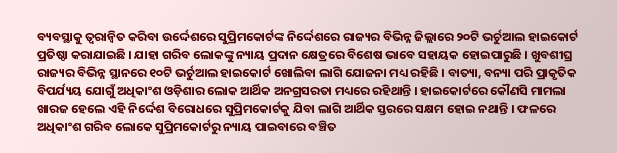ବ୍ୟବସ୍ଥାକୁ ତ୍ବରାନ୍ବିତ କରିବା ଉର୍ଦ୍ଦେଶରେ ସୁପ୍ରିମକୋର୍ଟଙ୍କ ନିର୍ଦ୍ଦେଶରେ ରାଜ୍ୟର ବିଭିନ୍ନ ଜିଲ୍ଲାରେ ୨୦ଟି ଭର୍ଚୁଆଲ ହାଇକୋର୍ଟ ପ୍ରତିଷ୍ଠା କରାଯାଇଛି । ଯାହା ଗରିବ ଲୋକଙ୍କୁ ନ୍ୟାୟ ପ୍ରଦାନ କ୍ଷେତ୍ରରେ ବିଶେଷ ଭାବେ ସହାୟକ ହୋଇପାରୁଛି । ଖୁବଶୀଘ୍ର ରାଜ୍ୟର ବିଭିନ୍ନ ସ୍ଥାନରେ ୧୦ଟି ଭର୍ଚୁଆଲ ହାଇକୋର୍ଟ ଖୋଲିବା ଲାଗି ଯୋଜନା ମଧ୍ୟ ରହିଛି । ବାତ୍ୟା, ବନ୍ୟା ପରି ପ୍ରାକୃତିକ ବିପର୍ଯ୍ୟୟ ଯୋଗୁଁ ଅଧିକାଂଶ ଓଡ଼ିଶାର ଲୋକ ଆର୍ଥିକ ଅନଗ୍ରସରତା ମଧ୍ୟରେ ରହିଥାନ୍ତି । ହାଇକୋର୍ଟରେ କୌଣସି ମାମଲା ଖାରଜ ହେଲେ ଏହି ନିର୍ଦ୍ଦେଶ ବିରୋଧରେ ସୁପ୍ରିମକୋର୍ଟକୁ ଯିବା ଲାଗି ଆର୍ଥିକ ସ୍ତରରେ ସକ୍ଷମ ହୋଇ ନଥାନ୍ତି । ଫଳରେ ଅଧିକାଂଶ ଗରିବ ଲୋକେ ସୁପ୍ରିମକୋର୍ଟରୁ ନ୍ୟାୟ ପାଇବାରେ ବଞ୍ଚିତ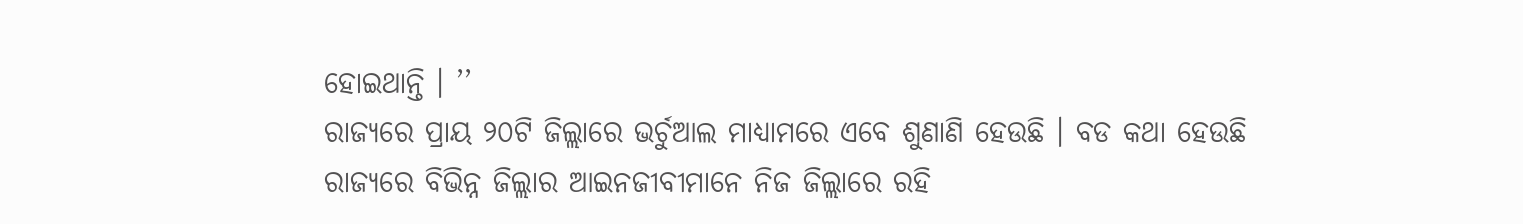ହୋଇଥାନ୍ତି । ’’
ରାଜ୍ୟରେ ପ୍ରାୟ ୨୦ଟି ଜିଲ୍ଲାରେ ଭର୍ଚୁଆଲ ମାଧ୍ୟାମରେ ଏବେ ଶୁଣାଣି ହେଉଛି । ବଡ କଥା ହେଉଛି ରାଜ୍ୟରେ ବିଭିନ୍ନ ଜିଲ୍ଲାର ଆଇନଜୀବୀମାନେ ନିଜ ଜିଲ୍ଲାରେ ରହି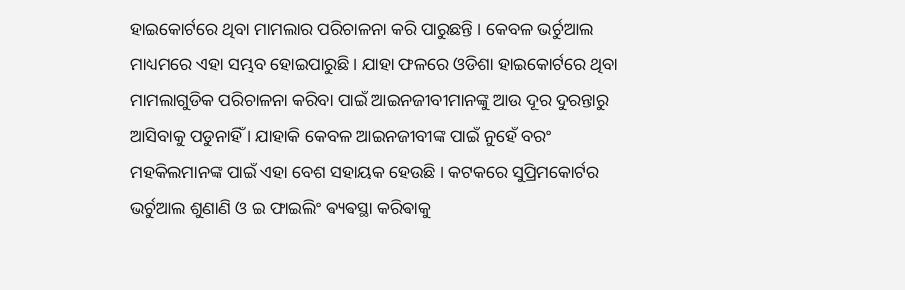ହାଇକୋର୍ଟରେ ଥିବା ମାମଲାର ପରିଚାଳନା କରି ପାରୁଛନ୍ତି । କେବଳ ଭର୍ଚୁଆଲ ମାଧ୍ୟମରେ ଏହା ସମ୍ଭବ ହୋଇପାରୁଛି । ଯାହା ଫଳରେ ଓଡିଶା ହାଇକୋର୍ଟରେ ଥିବା ମାମଲାଗୁଡିକ ପରିଚାଳନା କରିବା ପାଇଁ ଆଇନଜୀବୀମାନଙ୍କୁ ଆଉ ଦୂର ଦୁରନ୍ତାରୁ ଆସିବାକୁ ପଡୁନାହିଁ । ଯାହାକି କେବଳ ଆଇନଜୀବୀଙ୍କ ପାଇଁ ନୁହେଁ ବରଂ ମହକିଲମାନଙ୍କ ପାଇଁ ଏହା ବେଶ ସହାୟକ ହେଉଛି । କଟକରେ ସୁପ୍ରିମକୋର୍ଟର ଭର୍ଚୁଆଲ ଶୁଣାଣି ଓ ଇ ଫାଇଲିଂ ଵ୍ୟଵସ୍ଥା କରିଵାକୁ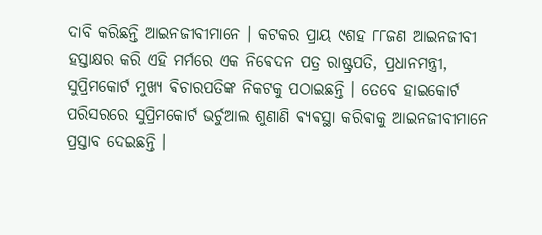ଦାବି କରିଛନ୍ତି ଆଇନଜୀବୀମାନେ । କଟକର ପ୍ରାୟ ୯ଶହ ୮୮ଜଣ ଆଇନଜୀବୀ ହସ୍ତାକ୍ଷର କରି ଏହି ମର୍ମରେ ଏକ ନିଵେଦନ ପତ୍ର ରାଷ୍ଟ୍ରପତି, ପ୍ରଧାନମନ୍ତ୍ରୀ, ସୁପ୍ରିମକୋର୍ଟ ମୁଖ୍ୟ ଵିଚାରପତିଙ୍କ ନିକଟକୁ ପଠାଇଛନ୍ତି । ତେବେ ହାଇକୋର୍ଟ ପରିସରରେ ସୁପ୍ରିମକୋର୍ଟ ଭର୍ଚୁଆଲ ଶୁଣାଣି ଵ୍ୟଵସ୍ଥା କରିଵାକୁ ଆଇନଜୀବୀମାନେ ପ୍ରସ୍ତାବ ଦେଇଛନ୍ତି ।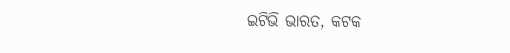ଇଟିଭି ଭାରତ, କଟକ